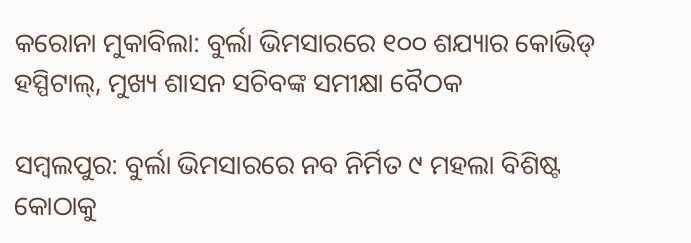କରୋନା ମୁକାବିଲା: ବୁର୍ଲା ଭିମସାରରେ ୧୦୦ ଶଯ୍ୟାର କୋଭିଡ୍ ହସ୍ପିଟାଲ୍, ମୁଖ୍ୟ ଶାସନ ସଚିବଙ୍କ ସମୀକ୍ଷା ବୈଠକ

ସମ୍ୱଲପୁର: ବୁର୍ଲା ଭିମସାରରେ ନବ ନିର୍ମିତ ୯ ମହଲା ବିଶିଷ୍ଟ କୋଠାକୁ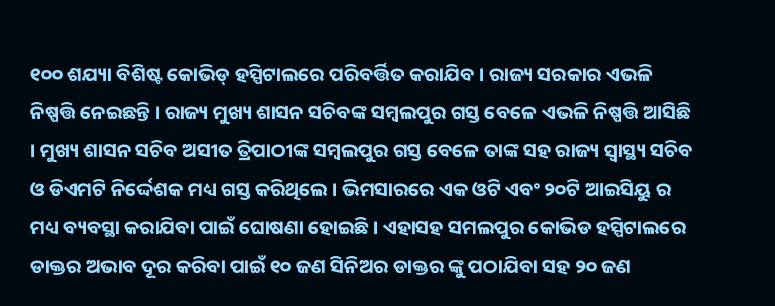୧୦୦ ଶଯ୍ୟା ବିଶିଷ୍ଟ କୋଭିଡ୍ ହସ୍ପିଟାଲରେ ପରିବର୍ତ୍ତିତ କରାଯିବ । ରାଜ୍ୟ ସରକାର ଏଭଳି ନିଷ୍ପତ୍ତି ନେଇଛନ୍ତି । ରାଜ୍ୟ ମୁଖ୍ୟ ଶାସନ ସଚିବଙ୍କ ସମ୍ୱଲପୁର ଗସ୍ତ ବେଳେ ଏଭଳି ନିଷ୍ପତ୍ତି ଆସିଛି । ମୁଖ୍ୟ ଶାସନ ସଚିବ ଅସୀତ ତ୍ରିପାଠୀଙ୍କ ସମ୍ୱଲପୁର ଗସ୍ତ ବେଳେ ତାଙ୍କ ସହ ରାଜ୍ୟ ସ୍ୱାସ୍ଥ୍ୟ ସଚିବ ଓ ଡିଏମଟି ନିର୍ଦ୍ଦେଶକ ମଧ୍ୟ ଗସ୍ତ କରିଥିଲେ । ଭିମସାରରେ ଏକ ଓଟି ଏବଂ ୨୦ଟି ଆଇସିୟୁ ର ମଧ୍ୟ ବ୍ୟବସ୍ଥା କରାଯିବା ପାଇଁ ଘୋଷଣା ହୋଇଛି । ଏହାସହ ସମଲପୁର କୋଭିଡ ହସ୍ପିଟାଲରେ ଡାକ୍ତର ଅଭାବ ଦୂର କରିବା ପାଇଁ ୧୦ ଜଣ ସିନିଅର ଡାକ୍ତର ଙ୍କୁ ପଠାଯିବା ସହ ୨୦ ଜଣ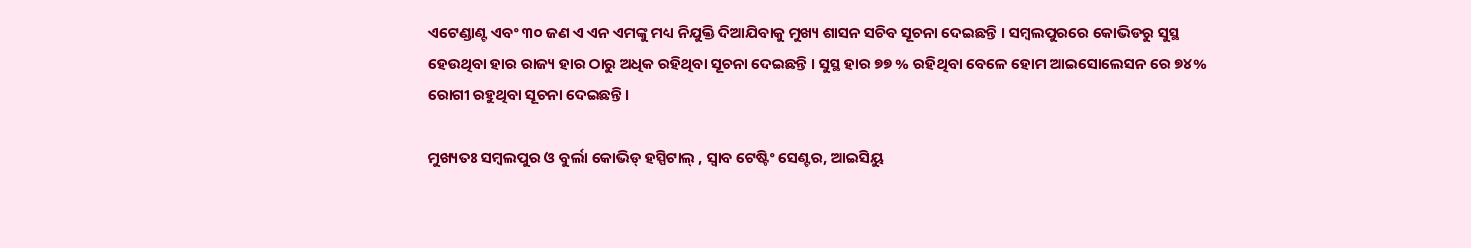ଏଟେଣ୍ଡାଣ୍ଟ ଏବଂ ୩୦ ଜଣ ଏ ଏନ ଏମଙ୍କୁ ମଧ୍ୟ ନିଯୁକ୍ତି ଦିଆଯିବାକୁ ମୁଖ୍ୟ ଶାସନ ସଚିବ ସୂଚନା ଦେଇଛନ୍ତି । ସମ୍ବଲପୁରରେ କୋଭିଡରୁ ସୁସ୍ଥ ହେଉଥିବା ହାର ରାଜ୍ୟ ହାର ଠାରୁ ଅଧିକ ରହିଥିବା ସୂଚନା ଦେଇଛନ୍ତି । ସୁସ୍ଥ ହାର ୭୭ % ରହିଥିବା ବେଳେ ହୋମ ଆଇସୋଲେସନ ରେ ୭୪% ରୋଗୀ ରହୁଥିବା ସୂଚନା ଦେଇଛନ୍ତି ।

ମୁଖ୍ୟତଃ ସମ୍ୱଲପୁର ଓ ବୁର୍ଲା କୋଭିଡ୍ ହସ୍ପିଟାଲ୍ , ସ୍ୱାବ ଟେଷ୍ଟିଂ ସେଣ୍ଟର, ଆଇସିୟୁ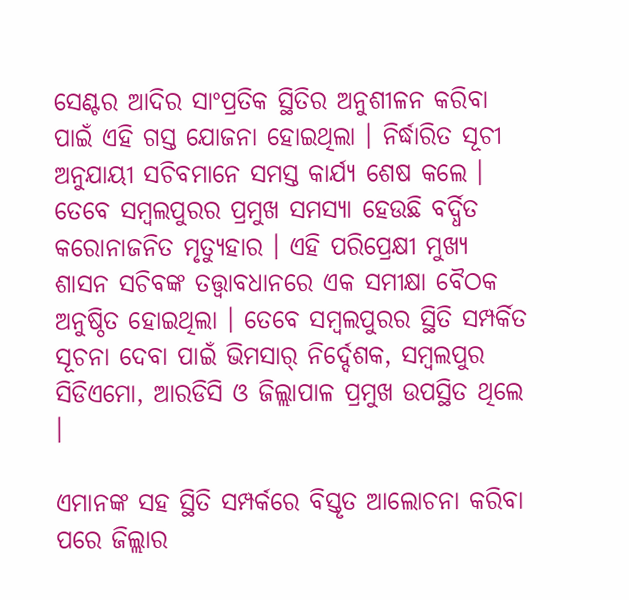ସେଣ୍ଟର ଆଦିର ସାଂପ୍ରତିକ ସ୍ଥିତିର ଅନୁଶୀଳନ କରିବା ପାଇଁ ଏହି ଗସ୍ତ ଯୋଜନା ହୋଇଥିଲା । ନିର୍ଦ୍ଧାରିତ ସୂଚୀ ଅନୁଯାୟୀ ସଚିବମାନେ ସମସ୍ତ କାର୍ଯ୍ୟ ଶେଷ କଲେ । ତେବେ ସମ୍ୱଲପୁରର ପ୍ରମୁଖ ସମସ୍ୟା ହେଉଛି ବର୍ଦ୍ଧିତ କରୋନାଜନିତ ମୃତ୍ୟୁହାର । ଏହି ପରିପ୍ରେକ୍ଷୀ ମୁଖ୍ୟ ଶାସନ ସଚିବଙ୍କ ତତ୍ତ୍ୱାବଧାନରେ ଏକ ସମୀକ୍ଷା ବୈଠକ ଅନୁଷ୍ଠିତ ହୋଇଥିଲା । ତେବେ ସମ୍ୱଲପୁରର ସ୍ଥିତି ସମ୍ପର୍କିତ ସୂଚନା ଦେବା ପାଇଁ ଭିମସାର୍ ନିର୍ଦ୍ଦେଶକ, ସମ୍ୱଲପୁର ସିଡିଏମୋ, ଆରଡିସି ଓ ଜିଲ୍ଲାପାଳ ପ୍ରମୁଖ ଉପସ୍ଥିତ ଥିଲେ ।

ଏମାନଙ୍କ ସହ ସ୍ଥିତି ସମ୍ପର୍କରେ ବିସ୍ତୃତ ଆଲୋଚନା କରିବା ପରେ ଜିଲ୍ଲାର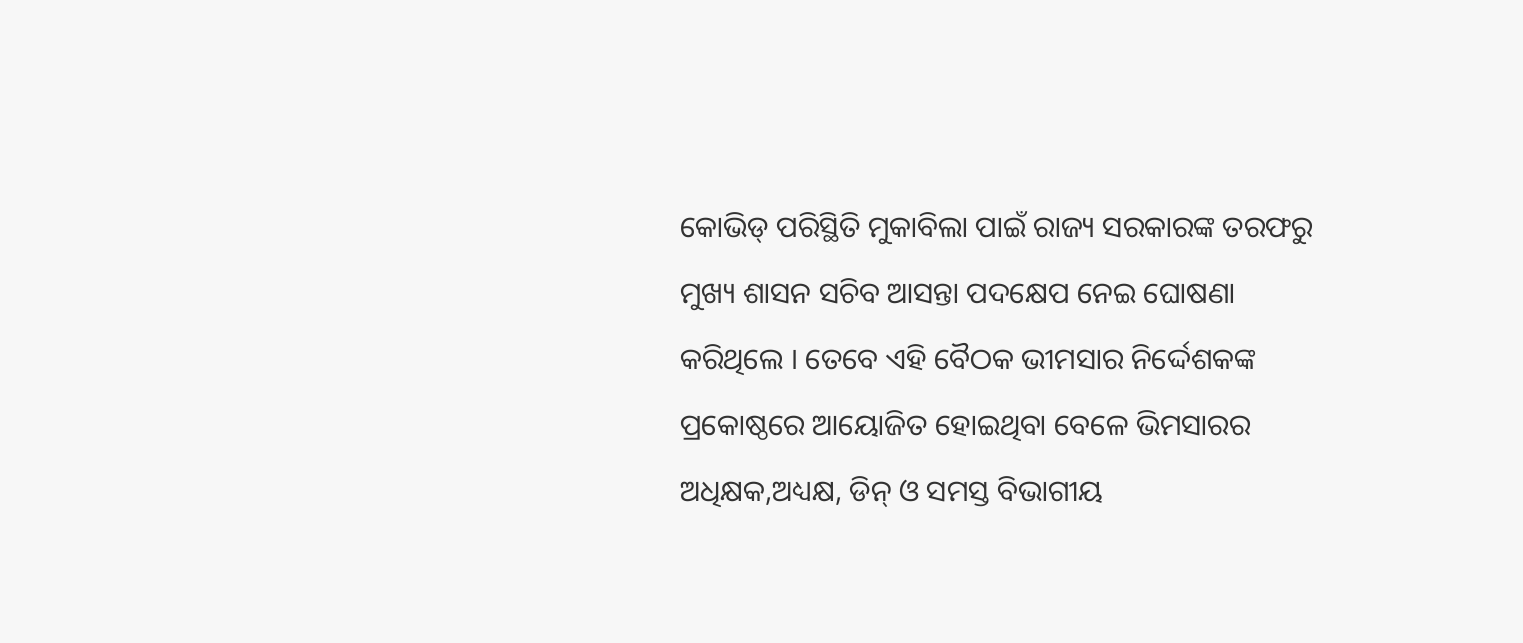କୋଭିଡ୍ ପରିସ୍ଥିତି ମୁକାବିଲା ପାଇଁ ରାଜ୍ୟ ସରକାରଙ୍କ ତରଫରୁ ମୁଖ୍ୟ ଶାସନ ସଚିବ ଆସନ୍ତା ପଦକ୍ଷେପ ନେଇ ଘୋଷଣା କରିଥିଲେ । ତେବେ ଏହି ବୈଠକ ଭୀମସାର ନିର୍ଦ୍ଦେଶକଙ୍କ ପ୍ରକୋଷ୍ଠରେ ଆୟୋଜିତ ହୋଇଥିବା ବେଳେ ଭିମସାରର ଅଧିକ୍ଷକ,ଅଧ୍ୟକ୍ଷ, ଡିନ୍ ଓ ସମସ୍ତ ବିଭାଗୀୟ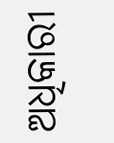ଅଧିକାରୀ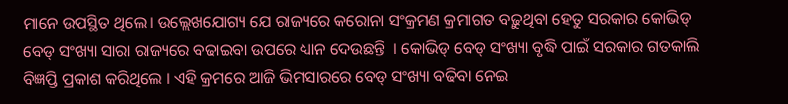ମାନେ ଉପସ୍ଥିତ ଥିଲେ। ଉଲ୍ଲେଖଯୋଗ୍ୟ ଯେ ରାଜ୍ୟରେ କରୋନା ସଂକ୍ରମଣ କ୍ରମାଗତ ବଢ଼ୁଥିବା ହେତୁ ସରକାର କୋଭିଡ୍ ବେଡ୍ ସଂଖ୍ୟା ସାରା ରାଜ୍ୟରେ ବଢାଇବା ଉପରେ ଧ୍ୟାନ ଦେଉଛନ୍ତି  । କୋଭିଡ୍ ବେଡ୍ ସଂଖ୍ୟା ବୃଦ୍ଧି ପାଇଁ ସରକାର ଗତକାଲି ବିଜ୍ଞପ୍ତି ପ୍ରକାଶ କରିଥିଲେ । ଏହି କ୍ରମରେ ଆଜି ଭିମସାରରେ ବେଡ୍ ସଂଖ୍ୟା ବଢିବା ନେଇ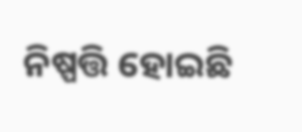ନିଷ୍ପତ୍ତି ହୋଇଛି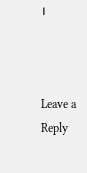।



Leave a Reply